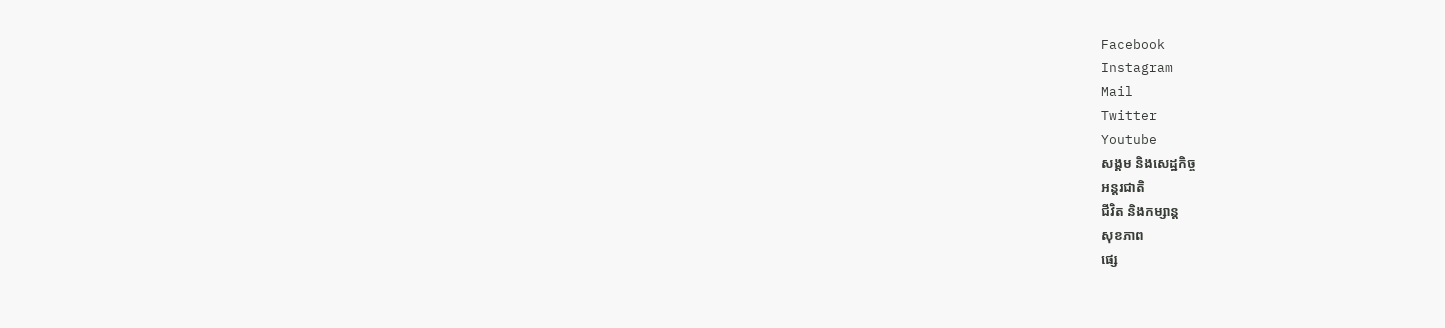Facebook
Instagram
Mail
Twitter
Youtube
សង្គម និងសេដ្ឋកិច្ច
អន្តរជាតិ
ជីវិត និងកម្សាន្ត
សុខភាព
ផ្សេ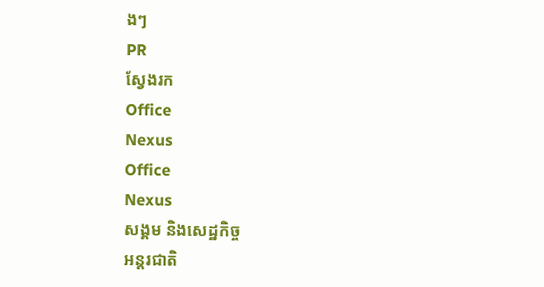ងៗ
PR
ស្វែងរក
Office
Nexus
Office
Nexus
សង្គម និងសេដ្ឋកិច្ច
អន្តរជាតិ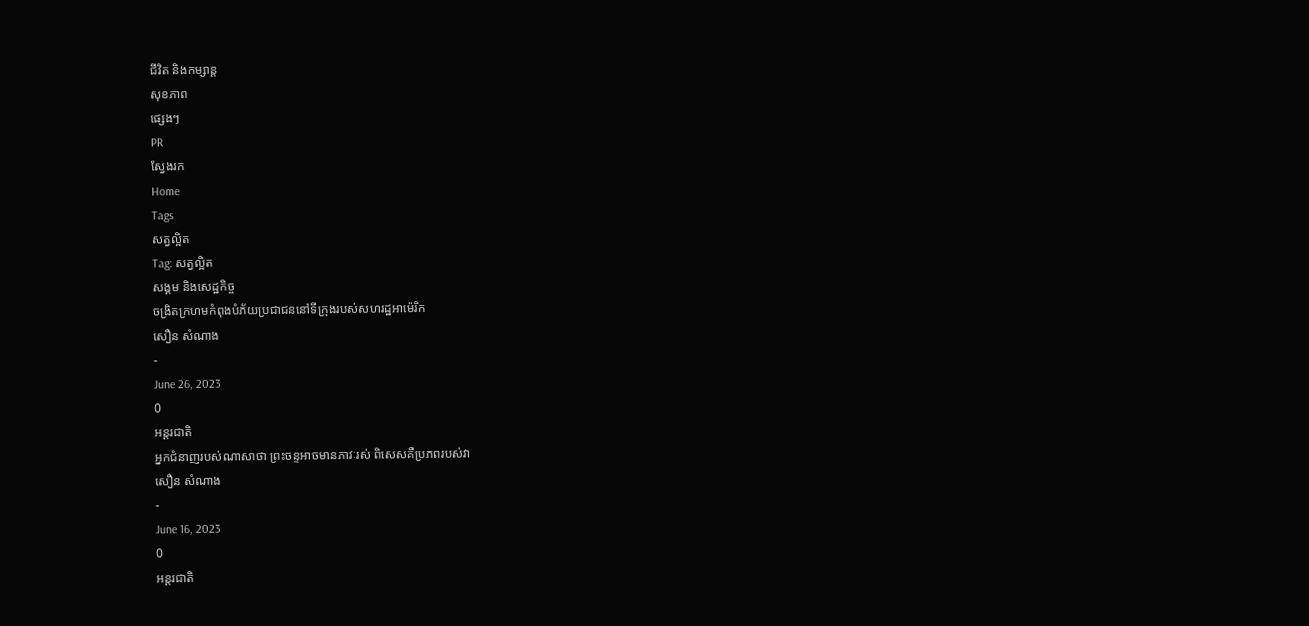ជីវិត និងកម្សាន្ត
សុខភាព
ផ្សេងៗ
PR
ស្វែងរក
Home
Tags
សត្វល្អិត
Tag: សត្វល្អិត
សង្គម និងសេដ្ឋកិច្ច
ចង្រិតក្រហមកំពុងបំភ័យប្រជាជននៅទីក្រុងរបស់សហរដ្ឋអាម៉េរិក
សឿន សំណាង
-
June 26, 2023
0
អន្តរជាតិ
អ្នកជំនាញរបស់ណាសាថា ព្រះចន្ទអាចមានភាវៈរស់ ពិសេសគឺប្រភពរបស់វា
សឿន សំណាង
-
June 16, 2023
0
អន្តរជាតិ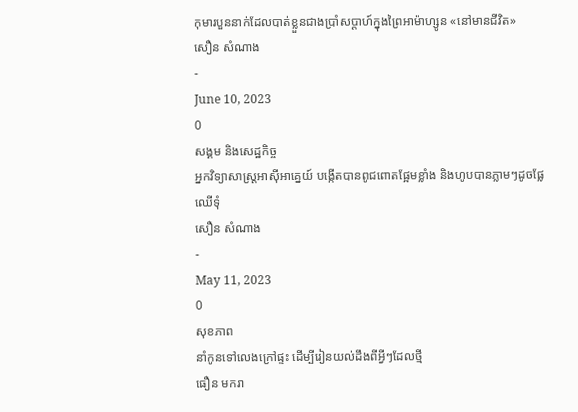កុមារបួននាក់ដែលបាត់ខ្លួនជាងប្រាំសប្ដាហ៍ក្នុងព្រៃអាម៉ាហ្សូន «នៅមានជីវិត»
សឿន សំណាង
-
June 10, 2023
0
សង្គម និងសេដ្ឋកិច្ច
អ្នកវិទ្យាសាស្ត្រអាស៊ីអាគ្នេយ៍ បង្កើតបានពូជពោតផ្អែមខ្លាំង និងហូបបានភ្លាមៗដូចផ្លែឈើទុំ
សឿន សំណាង
-
May 11, 2023
0
សុខភាព
នាំកូនទៅលេងក្រៅផ្ទះ ដើម្បីរៀនយល់ដឹងពីអ្វីៗដែលថ្មី
ធឿន មករា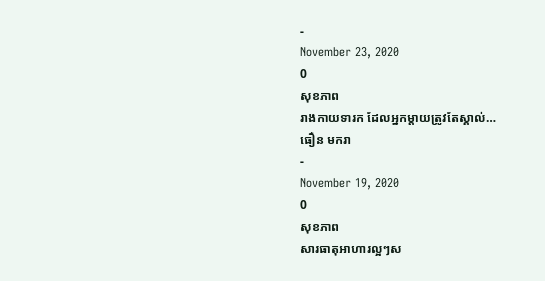-
November 23, 2020
0
សុខភាព
រាងកាយទារក ដែលអ្នកម្តាយត្រូវតែស្គាល់…
ធឿន មករា
-
November 19, 2020
0
សុខភាព
សារធាតុអាហារល្អៗស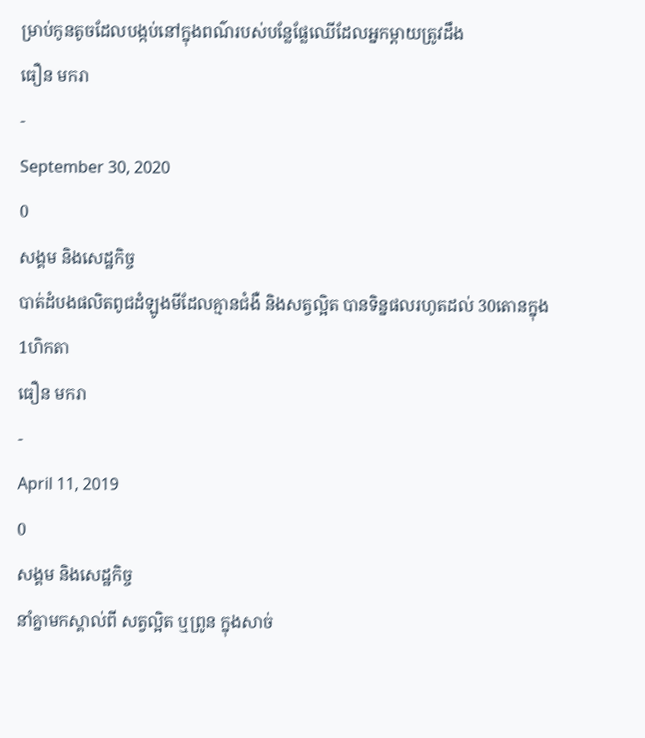ម្រាប់កូនតូចដែលបង្កប់នៅក្នុងពណ៌របស់បន្លែផ្លែឈើដែលអ្នកម្ដាយត្រូវដឹង
ធឿន មករា
-
September 30, 2020
0
សង្គម និងសេដ្ឋកិច្ច
បាត់ដំបងផលិតពូជដំឡូងមីដែលគ្មានជំងឺ និងសត្វល្អិត បានទិន្នផលរហូតដល់ 30តោនក្នុង 1ហិកតា
ធឿន មករា
-
April 11, 2019
0
សង្គម និងសេដ្ឋកិច្ច
នាំគ្នាមកស្គាល់ពី សត្វល្អិត ឬព្រូន ក្នុងសាច់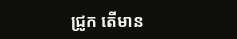ជ្រូក តើមាន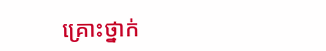គ្រោះថ្នាក់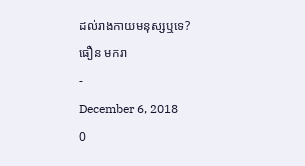ដល់រាងកាយមនុស្សឬទេ?
ធឿន មករា
-
December 6, 2018
0